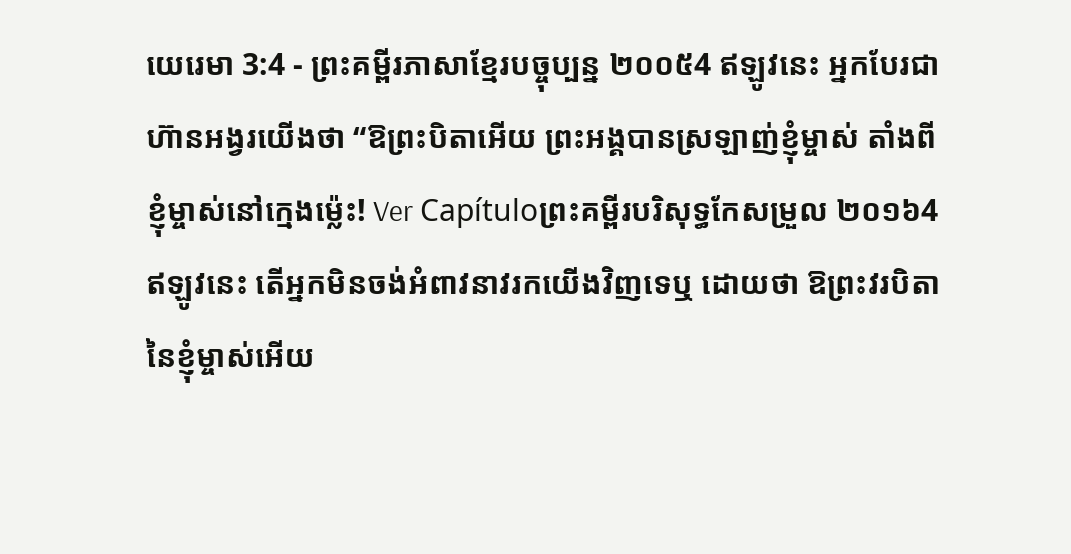យេរេមា 3:4 - ព្រះគម្ពីរភាសាខ្មែរបច្ចុប្បន្ន ២០០៥4 ឥឡូវនេះ អ្នកបែរជាហ៊ានអង្វរយើងថា “ឱព្រះបិតាអើយ ព្រះអង្គបានស្រឡាញ់ខ្ញុំម្ចាស់ តាំងពីខ្ញុំម្ចាស់នៅក្មេងម៉្លេះ! Ver Capítuloព្រះគម្ពីរបរិសុទ្ធកែសម្រួល ២០១៦4 ឥឡូវនេះ តើអ្នកមិនចង់អំពាវនាវរកយើងវិញទេឬ ដោយថា ឱព្រះវរបិតានៃខ្ញុំម្ចាស់អើយ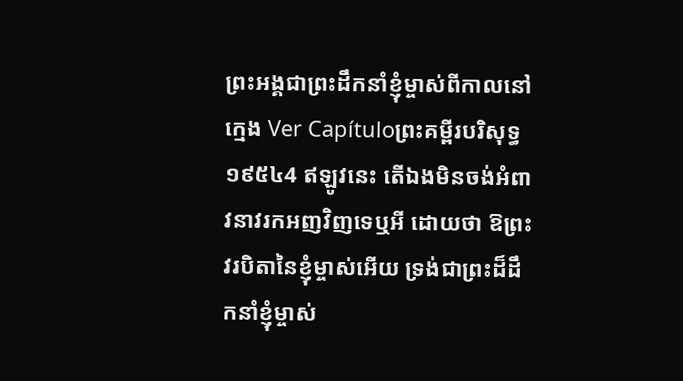ព្រះអង្គជាព្រះដឹកនាំខ្ញុំម្ចាស់ពីកាលនៅក្មេង Ver Capítuloព្រះគម្ពីរបរិសុទ្ធ ១៩៥៤4 ឥឡូវនេះ តើឯងមិនចង់អំពាវនាវរកអញវិញទេឬអី ដោយថា ឱព្រះវរបិតានៃខ្ញុំម្ចាស់អើយ ទ្រង់ជាព្រះដ៏ដឹកនាំខ្ញុំម្ចាស់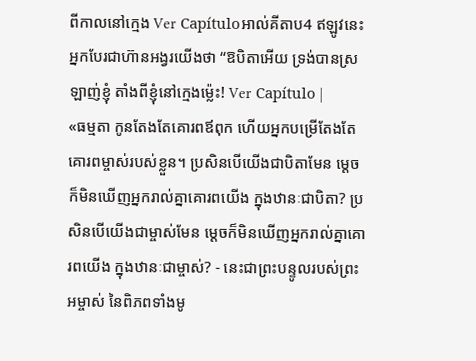ពីកាលនៅក្មេង Ver Capítuloអាល់គីតាប4 ឥឡូវនេះ អ្នកបែរជាហ៊ានអង្វរយើងថា “ឱបិតាអើយ ទ្រង់បានស្រឡាញ់ខ្ញុំ តាំងពីខ្ញុំនៅក្មេងម៉្លេះ! Ver Capítulo |
«ធម្មតា កូនតែងតែគោរពឪពុក ហើយអ្នកបម្រើតែងតែគោរពម្ចាស់របស់ខ្លួន។ ប្រសិនបើយើងជាបិតាមែន ម្ដេចក៏មិនឃើញអ្នករាល់គ្នាគោរពយើង ក្នុងឋានៈជាបិតា? ប្រសិនបើយើងជាម្ចាស់មែន ម្ដេចក៏មិនឃើញអ្នករាល់គ្នាគោរពយើង ក្នុងឋានៈជាម្ចាស់? - នេះជាព្រះបន្ទូលរបស់ព្រះអម្ចាស់ នៃពិភពទាំងមូ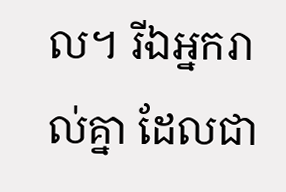ល។ រីឯអ្នករាល់គ្នា ដែលជា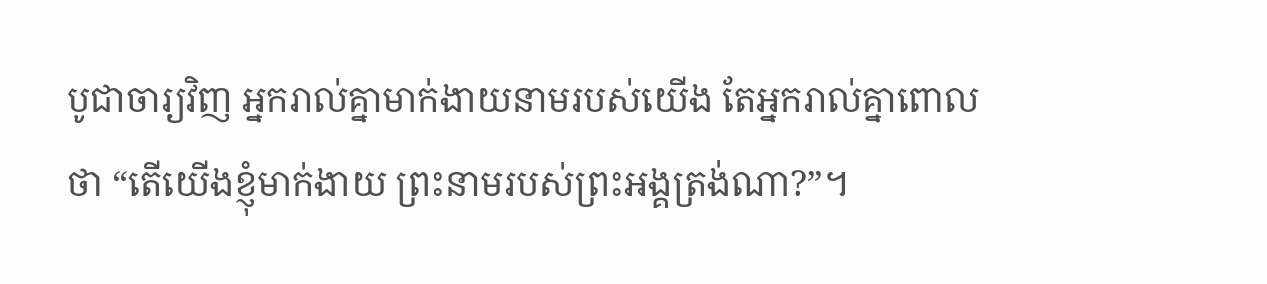បូជាចារ្យវិញ អ្នករាល់គ្នាមាក់ងាយនាមរបស់យើង តែអ្នករាល់គ្នាពោលថា “តើយើងខ្ញុំមាក់ងាយ ព្រះនាមរបស់ព្រះអង្គត្រង់ណា?”។